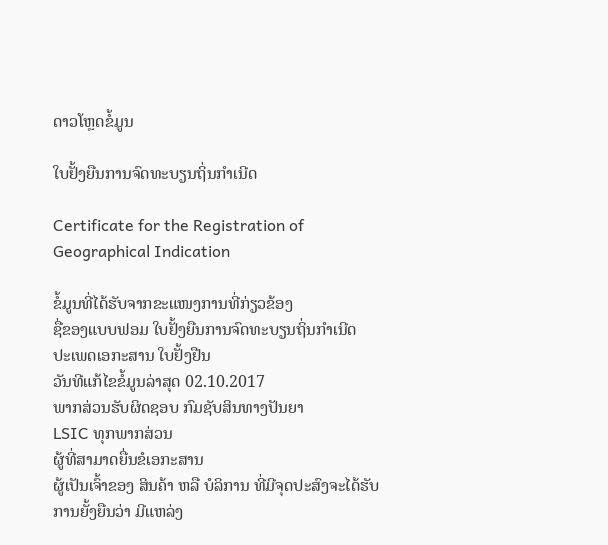ດາວໂຫຼດຂໍ້ມູນ

ໃບຢັ້ງຍືນການຈົດທະບຽນຖິ່ນກໍາເນີດ

Certificate for the Registration of Geographical Indication

ຂໍ້ມູນທີ່ໄດ້ຮັບຈາກຂະແໜງການທີ່ກ່ຽວຂ້ອງ
ຊື່ຂອງແບບຟອມ ໃບຢັ້ງຍືນການຈົດທະບຽນຖິ່ນກໍາເນີດ
ປະເພດເອກະສານ ໃບຢັ້ງຢືນ
ວັນທີແກ້ໄຂຂໍ້ມູນລ່າສຸດ 02.10.2017
ພາກສ່ວນຮັບຜິດຊອບ ກົມຊັບສິນທາງປັນຍາ
LSIC ທຸກພາກສ່ວນ
ຜູ້ທີ່ສາມາດຍື່ນຂໍເອກະສານ
ຜູ້ເປັນເຈົ້າຂອງ ສິນຄ້າ ຫລື ບໍລິການ ທີ່ມີຈຸດປະສົງຈະໄດ້ຮັບການຍັ້ງຍືນວ່າ ມີແຫລ່ງ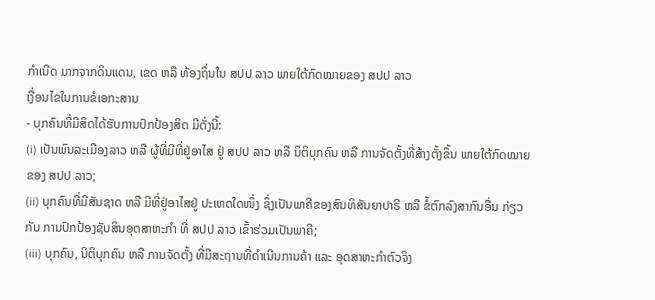ກໍາເນີດ ມາກຈາກດິນແດນ, ເຂດ ຫລື ທ້ອງຖິ່ນໃນ ສປປ ລາວ ພາຍໃຕ້ກົດໝາຍຂອງ ສປປ ລາວ
ເງື່ອນໄຂໃນການຂໍເອກະສານ
- ບຸກຄົນທີ່ມີສິດໄດ້ຮັບການປົກປ້ອງສິດ ມີດັ່ງນີ້:
(i) ເປັນພົນລະເມືອງລາວ ຫລື ຜູ້ທີ່ມີທີ່ຢູ່ອາໄສ ຢູ່ ສປປ ລາວ ຫລື ນິຕິບຸກຄົນ ຫລື ການຈັດຕັ້ງທີ່ສ້າງຕັ້ງຂຶ້ນ ພາຍໃຕ້ກົດໝາຍຂອງ ສປປ ລາວ;
(ii) ບຸກຄົນທີ່ມີສັນຊາດ ຫລື ມີທີ່ຢູ່ອາໄສຢູ່ ປະເທດໃດໜຶ່ງ ຊຶ່ງເປັນພາຄີຂອງສົນທິສັນຍາປາຣີ ຫລື ຂໍ້ຕົກລົງສາກົນອື່ນ ກ່ຽວກັບ ການປົກປ້ອງຊັບສິນອຸດສາຫະກໍາ ທີ່ ສປປ ລາວ ເຂົ້າຮ່ວມເປັນພາຄີ;
(iii) ບຸກຄົນ, ນິຕິບຸກຄົນ ຫລື ການຈັດຕັ້ງ ທີ່ມີສະຖານທີ່ດໍາເນີນການຄ້າ ແລະ ອຸດສາຫະກໍາຕົວຈິງ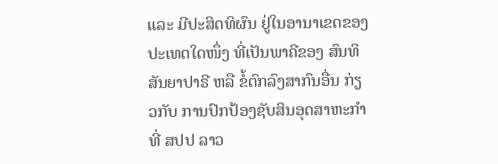ແລະ ມີປະສິດທິຜົນ ຢູ່ໃນອານາເຂດຂອງປະເທດໃດໜຶ່ງ ທີ່ເປັນພາຄີຂອງ ສົນທິສັນຍາປາຣີ ຫລື ຂໍ້ຕົກລົງສາກົນອື່ນ ກ່ຽວກັບ ການປົກປ້ອງຊັບສິນອຸດສາຫະກໍາ ທີ່ ສປປ ລາວ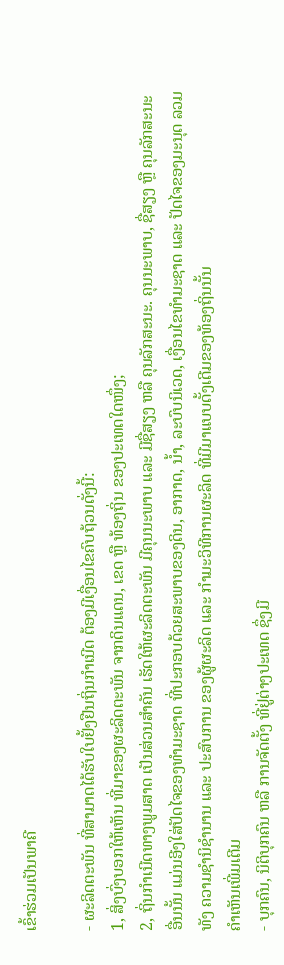ເຂົ້າຮ່ວມເປັນພາຄີ

- ຜະລິດຕະພັນ ທີ່ສາມາດໄດ້ຮັບໃບຢັ້ງຢືນຖິ່ນກໍາເນີດ ຕ້ອງມີເງື່ອນໄຂຄົບຖ້ວນດັ່ງນີ້:
1, ສິ່ງບົ່ງບອກໃຫ້ເຫັນ ທີ່ມາຂອງຜະລິດຕະພັນ ຈາກດິນແດນ, ເຂດ ຫຼື ທ້ອງຖິ່ນ ຂອງປະເທດໃດໜຶ່ງ;
2, ຖິ່ນກໍາເນີດທາງພູມສາດ ເປັນສ່ວນສໍາຄັນ ເຮັດໃຫ້ຜະລິດຕະພັນ ມີຄຸນນະພາບ ແລະ ມີຊື່ສຽງ ຫລື ຄຸນລັກສະນະ. ຄຸນນະພາບ, ຊື່ສຽງ ຫຼື ຄຸນລັກສະນະອື່ນນັ້ນ ແມ່ນອີງໃສ່ປັດໄຈຂອງທໍາມະຊາດ ທີ່ປະກອບດ້ວຍສະພາບຂອງດິນ, ອາກາດ, ນໍ້າ, ລະບົບນິເວດ, ເງື່ອນໄຂທຳມະຊາດ ແລະ ປັດໄຈຂອງມະນຸດ ລວມທັງ ຄວາມຊໍານິຊໍານານ ແລະ ປະສົບການ ຂອງຜູ້ຜະລິດ ແລະ ກຳມະວິທີການຜະລິດ ທີ່ມີມາແບບດັ້ງເດີມຂອງທ້ອງຖິ່ນນັ້ນ
ຄໍາເຫັນເພີ່ມເຕີມ
- ບຸກຄົນ, ນິຕິບຸກຄົນ ຫລື ການຈັດຕັ້ງ ທີ່ຢູ່ຕ່າງປະເທດ ຊຶ່ງມີ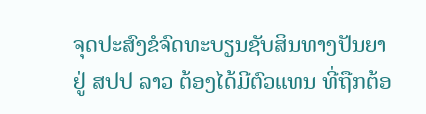ຈຸດປະສົງຂໍຈົດທະບຽນຊັບສິນທາງປັນຍາ ຢູ່ ສປປ ລາວ ຕ້ອງໄດ້ມີຕົວແທນ ທີ່ຖືກຕ້ອ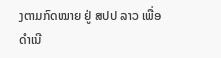ງຕາມກົດໝາຍ ຢູ່ ສປປ ລາວ ເພື່ອດໍາເນີ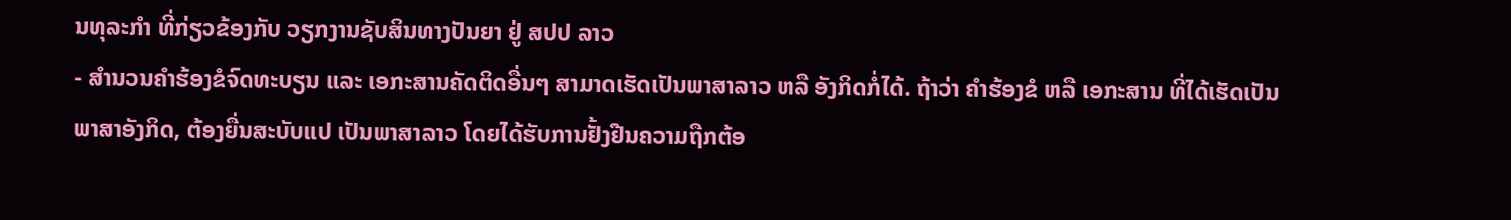ນທຸລະກໍາ ທີ່ກ່ຽວຂ້ອງກັບ ວຽກງານຊັບສິນທາງປັນຍາ ຢູ່ ສປປ ລາວ
- ສໍານວນຄໍາຮ້ອງຂໍຈົດທະບຽນ ແລະ ເອກະສານຄັດຕິດອື່ນໆ ສາມາດເຮັດເປັນພາສາລາວ ຫລື ອັງກິດກໍ່ໄດ້. ຖ້າວ່າ ຄໍາຮ້ອງຂໍ ຫລື ເອກະສານ ທີ່ໄດ້ເຮັດເປັນພາສາອັງກິດ, ຕ້ອງຍື່ນສະບັບແປ ເປັນພາສາລາວ ໂດຍໄດ້ຮັບການຢັ້ງຢືນຄວາມຖືກຕ້ອ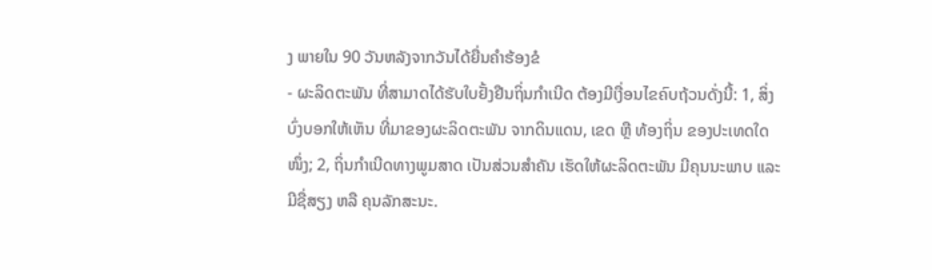ງ ພາຍໃນ 90 ວັນຫລັງຈາກວັນໄດ້ຍື່ນຄໍາຮ້ອງຂໍ
- ຜະລິດຕະພັນ ທີ່ສາມາດໄດ້ຮັບໃບຢັ້ງຢືນຖິ່ນກໍາເນີດ ຕ້ອງມີເງື່ອນໄຂຄົບຖ້ວນດັ່ງນີ້: 1, ສິ່ງບົ່ງບອກໃຫ້ເຫັນ ທີ່ມາຂອງຜະລິດຕະພັນ ຈາກດິນແດນ, ເຂດ ຫຼື ທ້ອງຖິ່ນ ຂອງປະເທດໃດໜຶ່ງ; 2, ຖິ່ນກໍາເນີດທາງພູມສາດ ເປັນສ່ວນສໍາຄັນ ເຮັດໃຫ້ຜະລິດຕະພັນ ມີຄຸນນະພາບ ແລະ ມີຊື່ສຽງ ຫລື ຄຸນລັກສະນະ.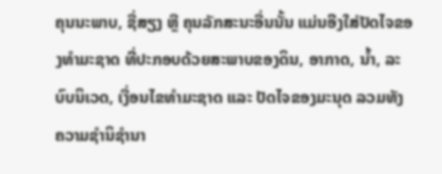ຄຸນນະພາບ, ຊື່ສຽງ ຫຼື ຄຸນລັກສະນະອື່ນນັ້ນ ແມ່ນອີງໃສ່ປັດໄຈຂອງທໍາມະຊາດ ທີ່ປະກອບດ້ວຍສະພາບຂອງດິນ, ອາກາດ, ນໍ້າ, ລະບົບນິເວດ, ເງື່ອນໄຂທຳມະຊາດ ແລະ ປັດໄຈຂອງມະນຸດ ລວມທັງ ຄວາມຊໍານິຊໍານາ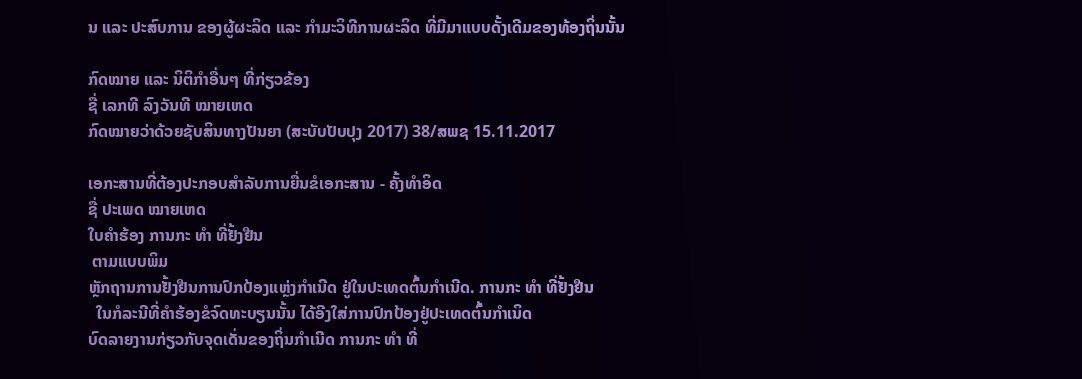ນ ແລະ ປະສົບການ ຂອງຜູ້ຜະລິດ ແລະ ກຳມະວິທີການຜະລິດ ທີ່ມີມາແບບດັ້ງເດີມຂອງທ້ອງຖິ່ນນັ້ນ

ກົດໝາຍ ແລະ ນິຕິກໍາອື່ນໆ ທີ່ກ່ຽວຂ້ອງ
ຊື່ ເລກທີ ລົງວັນທີ ໝາຍເຫດ
ກົດໝາຍວ່າດ້ວຍຊັບສິນທາງປັນຍາ (ສະບັບປັບປຸງ 2017) 38/ສພຊ 15.11.2017

ເອກະສານທີ່ຕ້ອງປະກອບສຳລັບການຍື່ນຂໍເອກະສານ - ຄັ້ງທໍາອິດ
ຊື່ ປະເພດ ໝາຍເຫດ
ໃບຄຳຮ້ອງ ການກະ ທຳ ທີ່ຢັ້ງຢືນ
 ຕາມແບບພິມ
ຫຼັກຖານການຢັ້ງຢືນການປົກປ້ອງແຫຼ່ງກຳເນີດ ຢູ່ໃນປະເທດຕົ້ນກຳເນີດ. ການກະ ທຳ ທີ່ຢັ້ງຢືນ
  ໃນກໍລະນີທີ່ຄຳຮ້ອງຂໍຈົດທະບຽນນັ້ນ ໄດ້ອີງໃສ່ການປົກປ້ອງຢູ່ປະເທດຕົ້ນກຳເນິດ
ບົດລາຍງານກ່ຽວກັບຈຸດເດັ່ນຂອງຖິ່ນກຳເນີດ ການກະ ທຳ ທີ່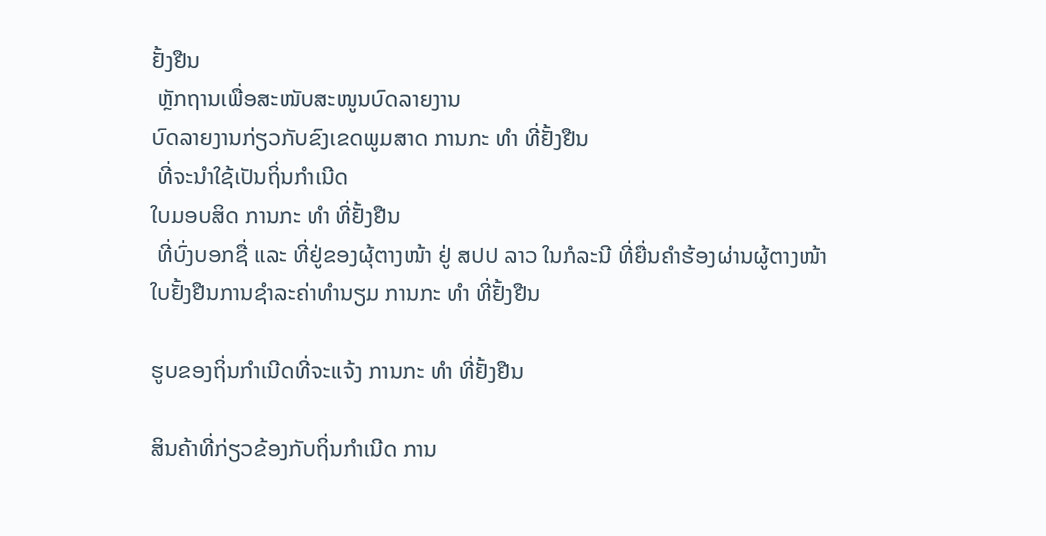ຢັ້ງຢືນ
 ຫຼັກຖານເພື່ອສະໜັບສະໜູນບົດລາຍງານ
ບົດລາຍງານກ່ຽວກັບຂົງເຂດພູມສາດ ການກະ ທຳ ທີ່ຢັ້ງຢືນ
 ທີ່ຈະນໍາໃຊ້ເປັນຖິ່ນກຳເນີດ
ໃບມອບສິດ ການກະ ທຳ ທີ່ຢັ້ງຢືນ
 ທີ່ບົ່ງບອກຊື່ ແລະ ທີ່ຢູ່ຂອງຜຸ້ຕາງໜ້າ ຢູ່ ສປປ ລາວ ໃນກໍລະນີ ທີ່ຍື່ນຄໍາຮ້ອງຜ່ານຜູ້ຕາງໜ້າ
ໃບຢັ້ງຢືນການຊໍາລະຄ່າທໍານຽມ ການກະ ທຳ ທີ່ຢັ້ງຢືນ

ຮູບຂອງຖິ່ນກຳເນີດທີ່ຈະແຈ້ງ ການກະ ທຳ ທີ່ຢັ້ງຢືນ

ສິນຄ້າທີ່ກ່ຽວຂ້ອງກັບຖິ່ນກຳເນີດ ການ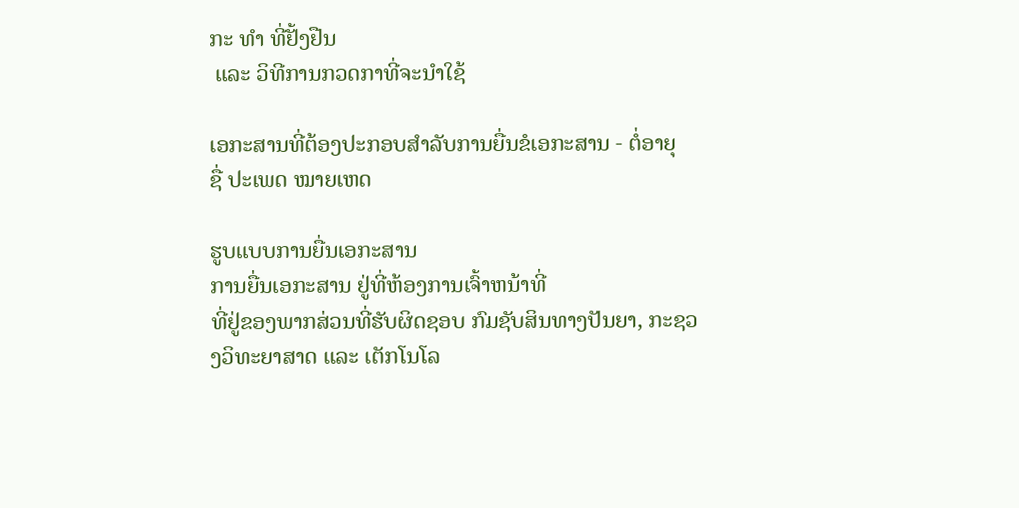ກະ ທຳ ທີ່ຢັ້ງຢືນ
 ແລະ ວິທີການກວດກາທີ່ຈະນໍາໃຊ້

ເອກະສານທີ່ຕ້ອງປະກອບສຳລັບການຍື່ນຂໍເອກະສານ - ຕໍ່ອາຍຸ
ຊື່ ປະເພດ ໝາຍເຫດ

ຮູບແບບການຍື່ນເອກະສານ
ການຍື່ນເອກະສານ ຢູ່ທີ່ຫ້ອງການເຈົ້າຫນ້າທີ່
ທີ່ຢູ່ຂອງພາກສ່ວນທີ່ຮັບຜິດຊອບ ກົມຊັບສິນທາງປັນຍາ, ກະຊວງວິທະຍາສາດ ແລະ ເຕັກໂນໂລ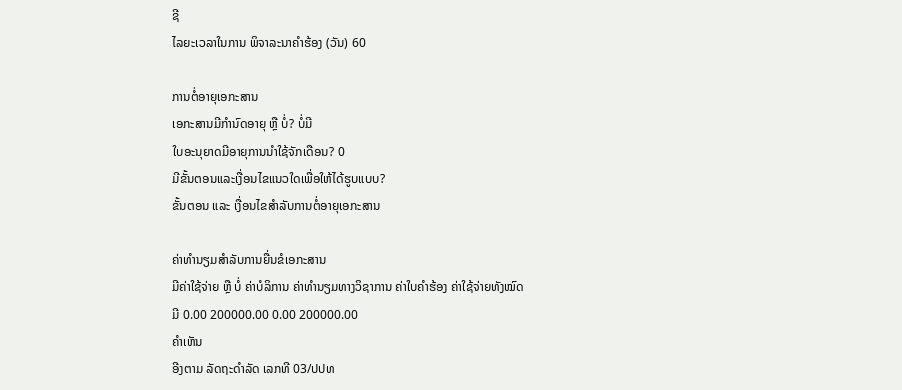ຊີ
ໄລຍະເວລາໃນການ ພິຈາລະນາຄຳຮ້ອງ (ວັນ) 60

ການຕໍ່ອາຍຸເອກະສານ
ເອກະສານມີກຳນົດອາຍຸ ຫຼື ບໍ່? ບໍ່ມີ
ໃບອະນຸຍາດມີອາຍຸການນຳໃຊ້ຈັກເດືອນ? 0
ມີຂັ້ນຕອນແລະເງື່ອນໄຂແນວໃດເພື່ອໃຫ້ໄດ້ຮູບແບບ?
ຂັ້ນຕອນ ແລະ ເງື່ອນໄຂສຳລັບການຕໍ່ອາຍຸເອກະສານ

ຄ່າທຳນຽມສຳລັບການຍື່ນຂໍເອກະສານ
ມີຄ່າໃຊ້ຈ່າຍ ຫຼື ບໍ່ ຄ່າບໍລິການ ຄ່າທຳນຽມທາງວິຊາການ ຄ່າໃບຄຳຮ້ອງ ຄ່າໃຊ້ຈ່າຍທັງໝົດ
ມີ 0.00 200000.00 0.00 200000.00
ຄຳເຫັນ
ອີງຕາມ ລັດຖະດໍາລັດ ເລກທີ 03/ປປທ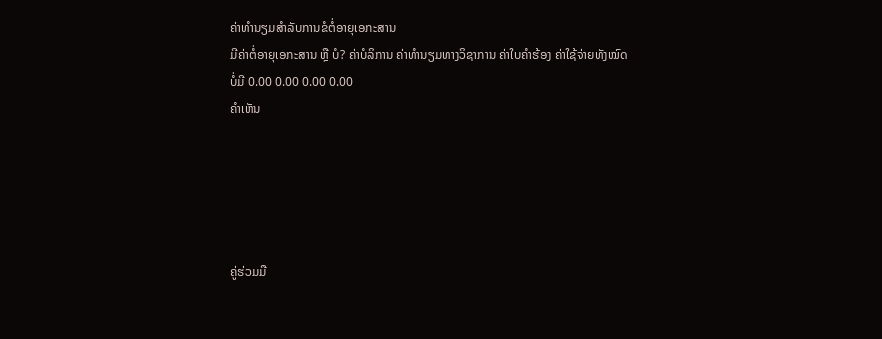ຄ່າທຳນຽມສຳລັບການຂໍຕໍ່ອາຍຸເອກະສານ
ມີຄ່າຕໍ່ອາຍຸເອກະສານ ຫຼື ບໍ? ຄ່າບໍລິການ ຄ່າທຳນຽມທາງວິຊາການ ຄ່າໃບຄຳຮ້ອງ ຄ່າໃຊ້ຈ່າຍທັງໝົດ
ບໍ່ມີ 0.00 0.00 0.00 0.00
ຄຳເຫັນ





ຄູ່ຮ່ວມມື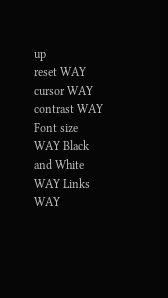up
reset WAY cursor WAY contrast WAY Font size WAY Black and White WAY Links WAY